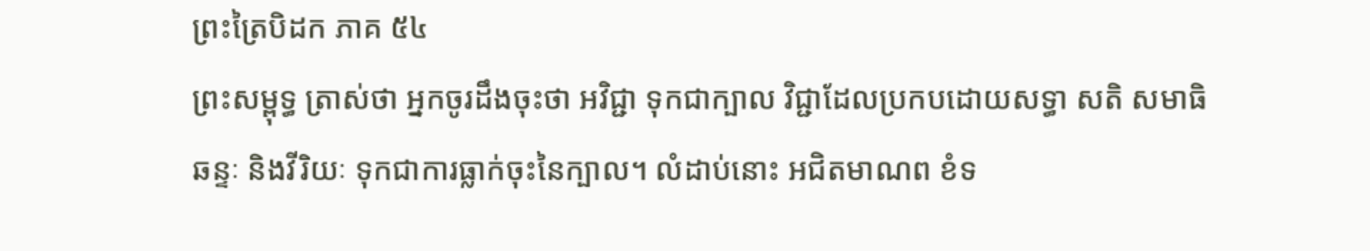ព្រះត្រៃបិដក ភាគ ៥៤
ព្រះសម្ពុទ្ធ ត្រាស់ថា អ្នកចូរដឹងចុះថា អវិជ្ជា ទុកជាក្បាល វិជ្ជាដែលប្រកបដោយសទ្ធា សតិ សមាធិ ឆន្ទៈ និងវីរិយៈ ទុកជាការធ្លាក់ចុះនៃក្បាល។ លំដាប់នោះ អជិតមាណព ខំទ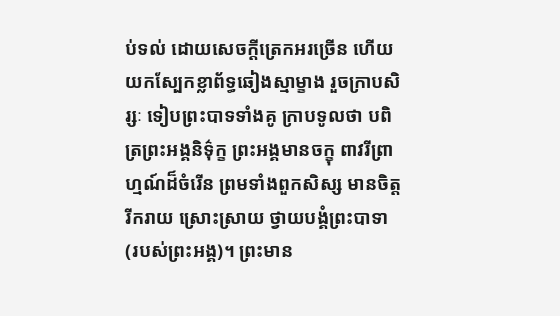ប់ទល់ ដោយសេចក្តីត្រេកអរច្រើន ហើយយកស្បែកខ្លាព័ទ្ធឆៀងស្មាម្ខាង រួចក្រាបសិរ្សៈ ទៀបព្រះបាទទាំងគូ ក្រាបទូលថា បពិត្រព្រះអង្គនិទ៌ុក្ខ ព្រះអង្គមានចក្ខុ ពាវរីព្រាហ្មណ៍ដ៏ចំរើន ព្រមទាំងពួកសិស្ស មានចិត្តរីករាយ ស្រោះស្រាយ ថ្វាយបង្គំព្រះបាទា (របស់ព្រះអង្គ)។ ព្រះមាន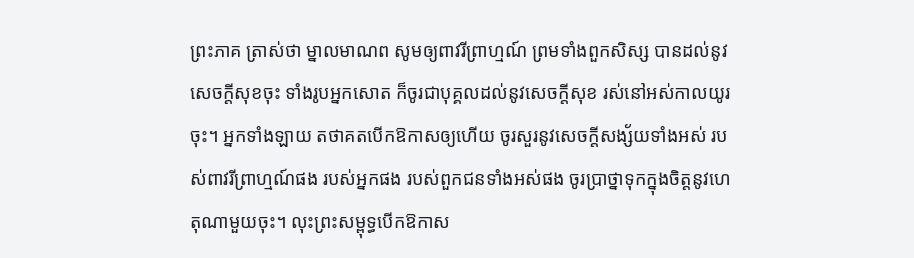ព្រះភាគ ត្រាស់ថា ម្នាលមាណព សូមឲ្យពាវរីព្រាហ្មណ៍ ព្រមទាំងពួកសិស្ស បានដល់នូវសេចក្តីសុខចុះ ទាំងរូបអ្នកសោត ក៏ចូរជាបុគ្គលដល់នូវសេចក្តីសុខ រស់នៅអស់កាលយូរចុះ។ អ្នកទាំងឡាយ តថាគតបើកឱកាសឲ្យហើយ ចូរសួរនូវសេចក្តីសង្ស័យទាំងអស់ របស់ពាវរីព្រាហ្មណ៍ផង របស់អ្នកផង របស់ពួកជនទាំងអស់ផង ចូរប្រាថ្នាទុកក្នុងចិត្តនូវហេតុណាមួយចុះ។ លុះព្រះសម្ពុទ្ធបើកឱកាស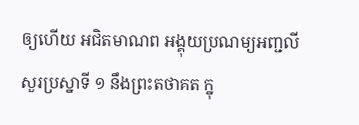ឲ្យហើយ អជិតមាណព អង្គុយប្រណម្យអញ្ជលី សួរប្រស្នាទី ១ នឹងព្រះតថាគត ក្នុ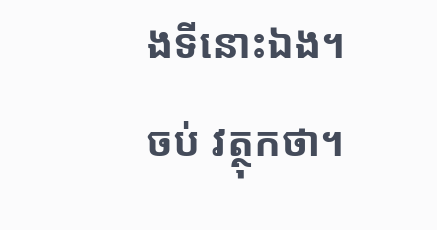ងទីនោះឯង។
ចប់ វត្ថុកថា។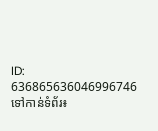ID: 636865636046996746
ទៅកាន់ទំព័រ៖